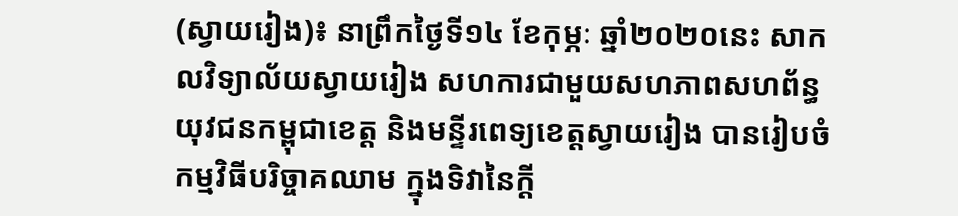(ស្វាយរៀង)៖ នាព្រឹកថ្ងៃទី១៤ ខែកុម្ភៈ ឆ្នាំ២០២០នេះ សាកលវិទ្យាល័យស្វាយរៀង សហការជាមួយសហភាពសហព័ន្ធយុវជនកម្ពុជាខេត្ត និងមន្ទីរពេទ្យខេត្តស្វាយរៀង បានរៀបចំកម្មវិធីបរិច្ចាគឈាម ក្នុងទិវានៃក្តី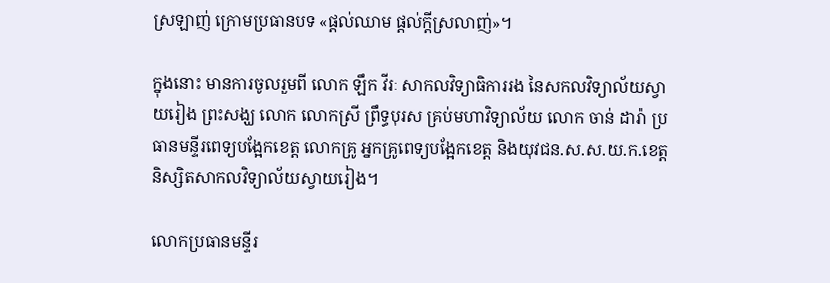ស្រឡាញ់ ក្រោមប្រធានបទ «ផ្តល់ឈាម ផ្តល់ក្តីស្រលាញ់»។

ក្នុងនោះ មានការចូលរួមពី លោក ឡឹក វីរៈ សាកលវិទ្យាធិការរង នៃសកលវិទ្យាល័យស្វាយរៀង ព្រះសង្ឃ លោក លោកស្រី ព្រឹទ្ធបុរស គ្រប់មហាវិទ្យាល័យ លោក ចាន់ ដារ៉ា ប្រធានមន្ទីរពេទ្យបង្អែកខេត្ត លោកគ្រូ អ្នកគ្រូពេទ្យបង្អែកខេត្ត និងយុវជន.ស.ស.យ.ក.ខេត្ត និស្សិតសាកលវិទ្យាល័យស្វាយរៀង។

លោកប្រធានមន្ទីរ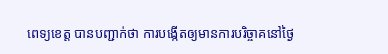ពេទ្យខេត្ត បានបញ្ជាក់ថា ការបង្កើតឲ្យមានការបរិច្ចាគនៅថ្ងៃ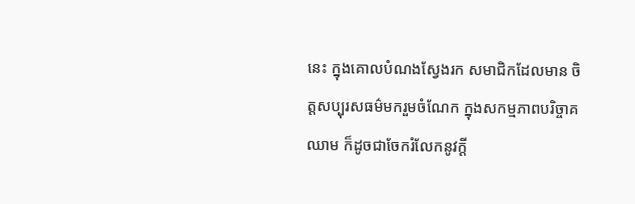នេះ ក្នុងគោលបំណងស្វែងរក សមាជិកដែលមាន ចិត្តសប្បុរសធម៌មករួមចំណែក ក្នុងសកម្មភាពបរិច្ចាគឈាម ក៏ដូចជាចែករំលែកនូវក្តី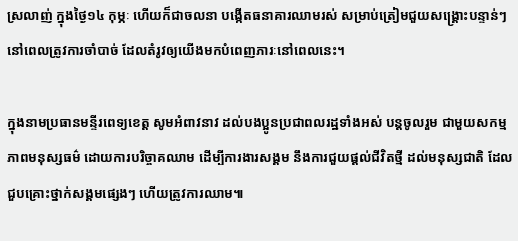ស្រលាញ់ ក្នុងថ្ងៃ១៤ កុម្ភៈ ហើយក៏ជាចលនា បង្កើតធនាគារឈាមរស់ សម្រាប់ត្រៀមជួយសង្គ្រោះបន្ទាន់ៗ នៅពេលត្រូវការចាំបាច់ ដែលតំរូវឲ្យយើងមកបំពេញភារៈនៅពេលនេះ។

ក្នុងនាមប្រធានមន្ទីរពេទ្យខេត្ត សូមអំពាវនាវ ដល់បងប្អូនប្រជាពលរដ្ឋទាំងអស់ បន្តចូលរួម ជាមួយសកម្មភាពមនុស្សធម៌ ដោយការបរិច្ចាគឈាម ដើម្បីការងារសង្គម នឹងការជួយផ្តល់ជីវិតថ្មី ដល់មនុស្សជាតិ ដែលជួបគ្រោះថ្នាក់សង្គមផ្សេងៗ ហើយត្រូវការឈាម៕